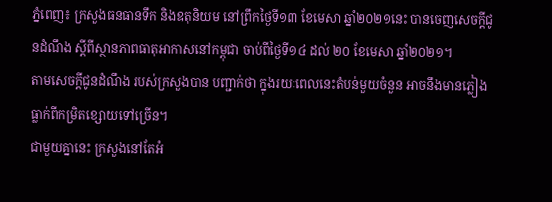ភ្នំពេញ៖ ក្រសួងធនធានទឹក និងឧតុនិយម នៅព្រឹកថ្ងៃទី១៣ ខែមេសា ឆ្នាំ២០២១នេះ បានចេញសេចក្តីជូនដំណឹង ស្តីពីស្ថានភាពធាតុអាកាសនៅកម្ពុជា ចាប់ពីថ្ងៃទី១៤ ដល់ ២០ ខែមេសា ឆ្នាំ២០២១។
តាមសេចក្ដីជូនដំណឹង របស់ក្រសួងបាន បញ្ជាក់ថា ក្នុងរយៈពេលនេះតំបន់មួយចំនួន អាចនឹងមានភ្លៀងធ្លាក់ពីកម្រិតខ្សោយទៅច្រើន។
ជាមួយគ្នានេះ ក្រសួងនៅតែអំ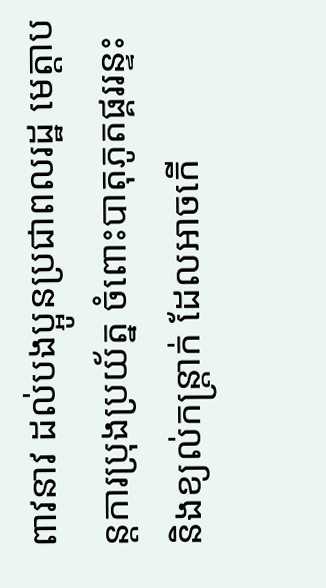ពាវនាវ ដល់បងប្អូនប្រជាពលរដ្ឋ មេត្តាបន្តការប្រុងប្រយ័ត្ន ចំពោះបាតុភូតផ្គររន្ទះ និងខ្យល់កន្ត្រាក់ ដែលអាចកើ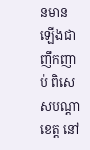នមានឡើងជាញឹកញាប់ ពិសេសបណ្តាខេត្ត នៅ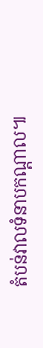តំបន់វាលទំនាបកណ្តាល៕